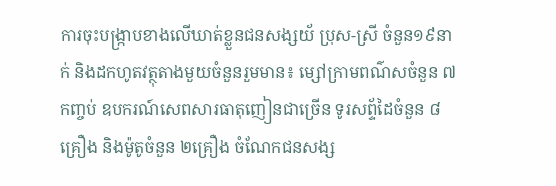ការចុះបង្ក្រាបខាងលើឃាត់ខ្លួនជនសង្សយ័ ប្រុស-ស្រី ចំនួន១៩នាក់ និងដកហូតវត្ថុតាងមួយចំនួនរួមមាន៖ ម្សៅក្រាមពណ៌សចំនួន ៧កញ្ចប់ ឧបករណ៍សេពសារធាតុញៀនជាច្រើន ទូរសព្ទ័ដៃចំនួន ៨គ្រឿង និងម៉ូតូចំនួន ២គ្រឿង ចំណែកជនសង្ស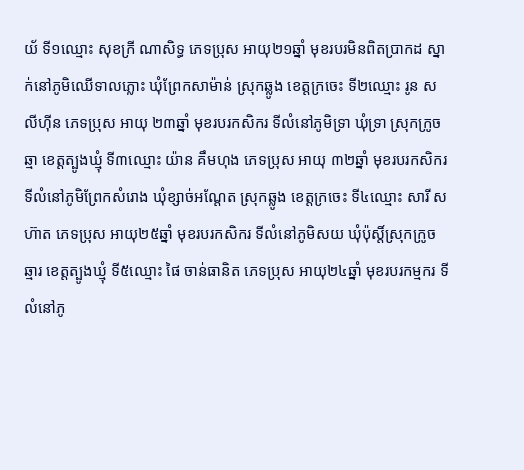យ័ ទី១ឈ្មោះ សុខក្រី ណាសិទ្ធ ភេទប្រុស អាយុ២១ឆ្នាំ មុខរបរមិនពិតប្រាកដ ស្នាក់នៅភូមិឈើទាលភ្លោះ ឃុំព្រែកសាម៉ាន់ ស្រុកឆ្លូង ខេត្តក្រចេះ ទី២ឈ្មោះ រូន សលីហ៊ីន ភេទប្រុស អាយុ ២៣ឆ្នាំ មុខរបរកសិករ ទីលំនៅភូមិទ្រា ឃុំទ្រា ស្រុកក្រូចឆ្មា ខេត្តត្បូងឃ្មុំ ទី៣ឈ្មោះ យ៉ាន គឹមហុង ភេទប្រុស អាយុ ៣២ឆ្នាំ មុខរបរកសិករ ទីលំនៅភូមិព្រែកសំរោង ឃុំខ្សាច់អណ្តែត ស្រុកឆ្លូង ខេត្តក្រចេះ ទី៤ឈ្មោះ សារី សហ៊ាត ភេទប្រុស អាយុ២៥ឆ្នាំ មុខរបរកសិករ ទីលំនៅភូមិសយ ឃុំប៉ុស្តិ៍ស្រុកក្រូចឆ្មារ ខេត្តត្បូងឃ្មុំ ទី៥ឈ្មោះ ផៃ ចាន់ធានិត ភេទប្រុស អាយុ២៤ឆ្នាំ មុខរបរកម្មករ ទីលំនៅភូ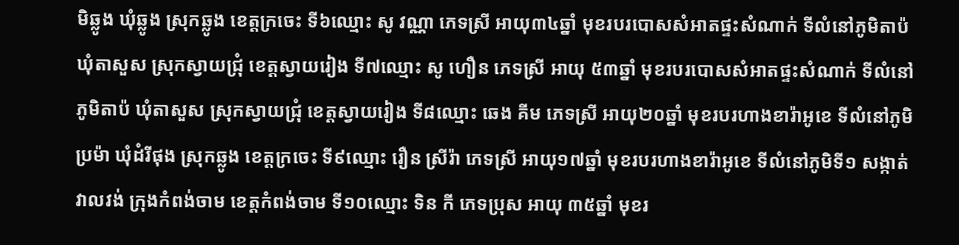មិឆ្លូង ឃុំឆ្លូង ស្រុកឆ្លូង ខេត្តក្រចេះ ទី៦ឈ្មោះ សូ វណ្ណា ភេទស្រី អាយុ៣៤ឆ្នាំ មុខរបរបោសសំអាតផ្ទះសំណាក់ ទីលំនៅភូមិតាប៉ ឃុំតាសួស ស្រុកស្វាយជ្រុំ ខេត្តស្វាយរៀង ទី៧ឈ្មោះ សូ ហឿន ភេទស្រី អាយុ ៥៣ឆ្នាំ មុខរបរបោសសំអាតផ្ទះសំណាក់ ទីលំនៅភូមិតាប៉ ឃុំតាសួស ស្រុកស្វាយជ្រុំ ខេត្តស្វាយរៀង ទី៨ឈ្មោះ ឆេង គីម ភេទស្រី អាយុ២០ឆ្នាំ មុខរបរហាងខារ៉ាអូខេ ទីលំនៅភូមិប្រម៉ា ឃុំដំរីផុង ស្រុកឆ្លូង ខេត្តក្រចេះ ទី៩ឈ្មោះ រឿន ស្រីរ៉ា ភេទស្រី អាយុ១៧ឆ្នាំ មុខរបរហាងខារ៉ាអូខេ ទីលំនៅភូមិទី១ សង្កាត់វាលវង់ ក្រុងកំពង់ចាម ខេត្តកំពង់ចាម ទី១០ឈ្មោះ ទិន កី ភេទប្រុស អាយុ ៣៥ឆ្នាំ មុខរ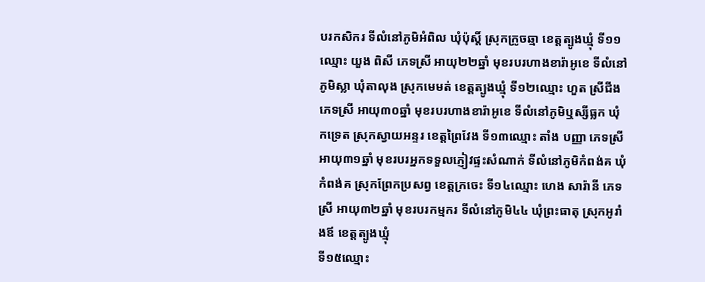បរកសិករ ទីលំនៅភូមិអំពិល ឃុំប៉ុស្តិ៍ ស្រុកក្រូចឆ្មា ខេត្តត្បូងឃ្មុំ ទី១១ឈ្មោះ យួង ពិសី ភេទស្រី អាយុ២២ឆ្នាំ មុខរបរហាងខារ៉ាអូខេ ទីលំនៅភូមិស្លា ឃុំតាលុង ស្រុកមេមត់ ខេត្តត្បូងឃ្មុំ ទី១២ឈ្មោះ ហួត ស្រីជីង ភេទស្រី អាយុ៣០ឆ្នាំ មុខរបរហាងខារ៉ាអូខេ ទីលំនៅភូមិឬស្សីធ្លក ឃុំកទ្រេត ស្រុកស្វាយអន្ទរ ខេត្តព្រៃវែង ទី១៣ឈ្មោះ តាំង បញ្ញា ភេទស្រី អាយុ៣១ឆ្នាំ មុខរបរអ្នកទទួលភ្ញៀវផ្ទះសំណាក់ ទីលំនៅភូមិកំពង់គ ឃុំកំពង់គ ស្រុកព្រែកប្រសព្វ ខេត្តក្រចេះ ទី១៤ឈ្មោះ ហេង សារ៉ានី ភេទស្រី អាយុ៣២ឆ្នាំ មុខរបរកម្មករ ទីលំនៅភូមិ៤៤ ឃុំព្រះធាតុ ស្រុកអូរាំងឪ ខេត្តត្បូងឃ្មុំ
ទី១៥ឈ្មោះ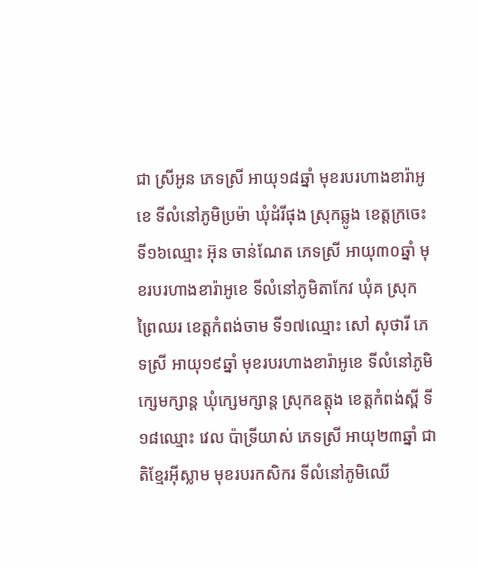ជា ស្រីអូន ភេទស្រី អាយុ១៨ឆ្នាំ មុខរបរហាងខារ៉ាអូខេ ទីលំនៅភូមិប្រម៉ា ឃុំដំរីផុង ស្រុកឆ្លូង ខេត្តក្រចេះ ទី១៦ឈ្មោះ អ៊ុន ចាន់ណែត ភេទស្រី អាយុ៣០ឆ្នាំ មុខរបរហាងខារ៉ាអូខេ ទីលំនៅភូមិតាកែវ ឃុំគ ស្រុកព្រៃឈរ ខេត្តកំពង់ចាម ទី១៧ឈ្មោះ សៅ សុថារី ភេទស្រី អាយុ១៩ឆ្នាំ មុខរបរហាងខារ៉ាអូខេ ទីលំនៅភូមិក្សេមក្សាន្ត ឃុំក្សេមក្សាន្ត ស្រុកឧត្តុង ខេត្តកំពង់ស្ពី ទី១៨ឈ្មោះ វេល ប៉ាទ្រីយាស់ ភេទស្រី អាយុ២៣ឆ្នាំ ជាតិខ្មែរអ៊ីស្លាម មុខរបរកសិករ ទីលំនៅភូមិឈើ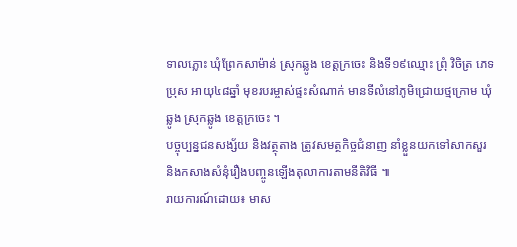ទាលភ្លោះ ឃុំព្រែកសាម៉ាន់ ស្រុកឆ្លូង ខេត្តក្រចេះ និងទី១៩ឈ្មោះ ព្រុំ វិចិត្រ ភេទប្រុស អាយុ៤៨ឆ្នាំ មុខរបរម្ចាស់ផ្ទះសំណាក់ មានទីលំនៅភូមិជ្រោយថ្មក្រោម ឃុំឆ្លូង ស្រុកឆ្លូង ខេត្តក្រចេះ ។
បច្ចុប្បន្នជនសង្ស័យ និងវត្ថុតាង ត្រូវសមត្ថកិច្ចជំនាញ នាំខ្លួនយកទៅសាកសួរ និងកសាងសំនុំរឿងបញ្ចូនឡើងតុលាការតាមនីតិវិធី ៕
រាយការណ៍ដោយ៖ មាស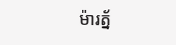ម៉ារត្ន័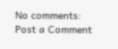No comments:
Post a Comment